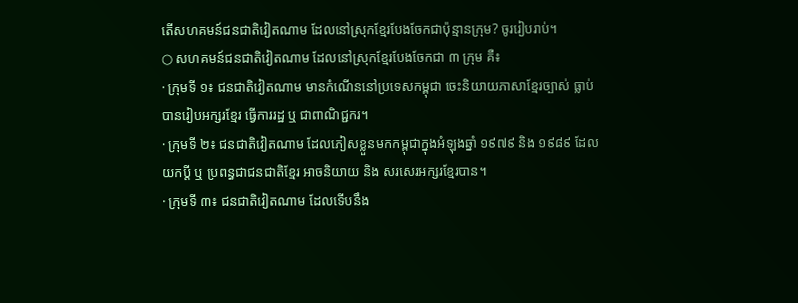តើសហគមន៍ជនជាតិវៀតណាម ដែលនៅស្រុកខ្មែរបែងចែកជាប៉ុន្មានក្រុម? ចូររៀបរាប់។
○ សហគមន៍ជនជាតិវៀតណាម ដែលនៅស្រុកខ្មែរបែងចែកជា ៣ ក្រុម គឺ៖
· ក្រុមទី ១៖ ជនជាតិវៀតណាម មានកំណើននៅប្រទេសកម្ពុជា ចេះនិយាយភាសាខ្មែរច្បាស់ ធ្លាប់បានរៀបអក្សរខ្មែរ ធ្វើការរដ្ឋ ឬ ជាពាណិជ្ជករ។
· ក្រុមទី ២៖ ជនជាតិវៀតណាម ដែលភៀសខ្លួនមកកម្ពុជាក្នុងអំឡុងឆ្នាំ ១៩៧៩ និង ១៩៨៩ ដែលយកប្តី ឬ ប្រពន្ធជាជនជាតិខ្មែរ អាចនិយាយ និង សរសេរអក្សរខ្មែរបាន។
· ក្រុមទី ៣៖ ជនជាតិវៀតណាម ដែលទើបនឹង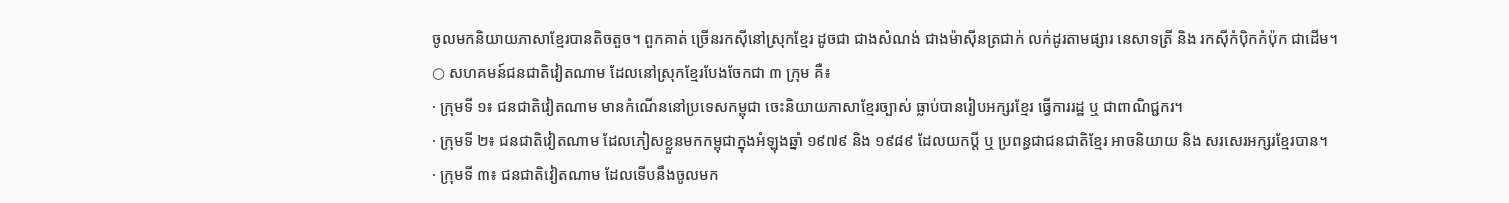ចូលមកនិយាយភាសាខ្មែរបានតិចតួច។ ពួកគាត់ ច្រើនរកស៊ីនៅស្រុកខ្មែរ ដូចជា ជាងសំណង់ ជាងម៉ាស៊ីនត្រជាក់ លក់ដូរតាមផ្សារ នេសាទត្រី និង រកស៊ីកំប៉ិកកំប៉ុក ជាដើម។
○ សហគមន៍ជនជាតិវៀតណាម ដែលនៅស្រុកខ្មែរបែងចែកជា ៣ ក្រុម គឺ៖
· ក្រុមទី ១៖ ជនជាតិវៀតណាម មានកំណើននៅប្រទេសកម្ពុជា ចេះនិយាយភាសាខ្មែរច្បាស់ ធ្លាប់បានរៀបអក្សរខ្មែរ ធ្វើការរដ្ឋ ឬ ជាពាណិជ្ជករ។
· ក្រុមទី ២៖ ជនជាតិវៀតណាម ដែលភៀសខ្លួនមកកម្ពុជាក្នុងអំឡុងឆ្នាំ ១៩៧៩ និង ១៩៨៩ ដែលយកប្តី ឬ ប្រពន្ធជាជនជាតិខ្មែរ អាចនិយាយ និង សរសេរអក្សរខ្មែរបាន។
· ក្រុមទី ៣៖ ជនជាតិវៀតណាម ដែលទើបនឹងចូលមក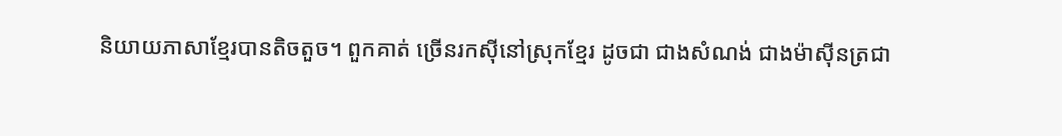និយាយភាសាខ្មែរបានតិចតួច។ ពួកគាត់ ច្រើនរកស៊ីនៅស្រុកខ្មែរ ដូចជា ជាងសំណង់ ជាងម៉ាស៊ីនត្រជា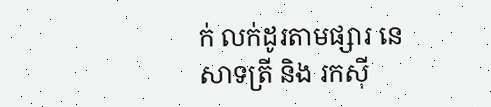ក់ លក់ដូរតាមផ្សារ នេសាទត្រី និង រកស៊ី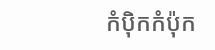កំប៉ិកកំប៉ុក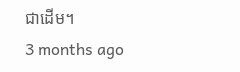ជាដើម។
3 months ago